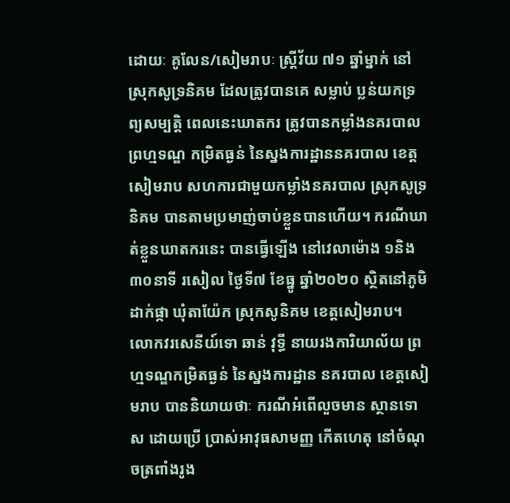ដោយៈ គូលែន/សៀមរាបៈ ស្ត្រីវ័យ ៧១ ឆ្នាំម្នាក់ នៅស្រុកសូទ្រនិគម ដែលត្រូវបានគេ សម្លាប់ ប្លន់យកទ្រព្យសម្បត្តិ ពេលនេះឃាតករ ត្រូវបានកម្លាំងនគរបាល ព្រហ្មទណ្ឌ កម្រិតធ្ងន់ នៃស្នងការដ្ឋាននគរបាល ខេត្តសៀមរាប សហការជាមួយកម្លាំងនគរបាល ស្រុកសូទ្រនិគម បានតាមប្រមាញ់ចាប់ខ្លួនបានហើយ។ ករណីឃាត់ខ្លួនឃាតករនេះ បានធ្វើឡើង នៅវេលាម៉ោង ១និង៣០នាទី រសៀល ថ្ងៃទី៧ ខែធ្នូ ឆ្នាំ២០២០ ស្ថិតនៅភូមិ ដាក់ផ្កា ឃុំតាយ៉ែក ស្រុកសូនិគម ខេត្តសៀមរាប។
លោកវរសេនីយ៍ទោ ឆាន់ វុទ្ធី នាយរងការិយាល័យ ព្រហ្មទណ្ឌកម្រិតធ្ងន់ នៃស្នងការដ្ឋាន នគរបាល ខេត្តសៀមរាប បាននិយាយថាៈ ករណីអំពើលួចមាន ស្ថានទោស ដោយប្រើ ប្រាស់អាវុធសាមញ្ញ កើតហេតុ នៅចំណុចត្រពាំងរូង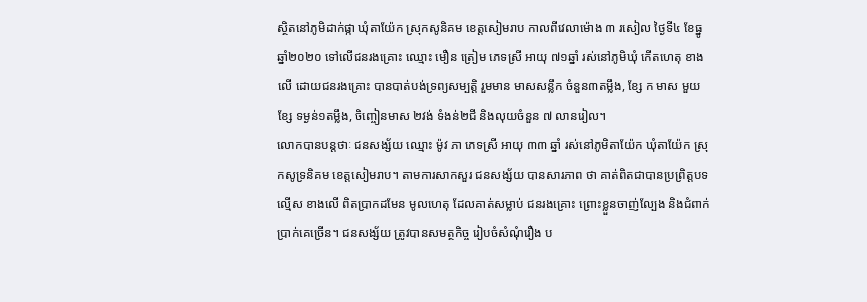ស្ថិតនៅភូមិដាក់ផ្កា ឃុំតាយ៉ែក ស្រុកសូនិគម ខេត្តសៀមរាប កាលពីវេលាម៉ោង ៣ រសៀល ថ្ងៃទី៤ ខែធ្នូ ឆ្នាំ២០២០ ទៅលើជនរងគ្រោះ ឈ្មោះ មឿន ត្រៀម ភេទស្រី អាយុ ៧១ឆ្នាំ រស់នៅភូមិឃុំ កើតហេតុ ខាងលើ ដោយជនរងគ្រោះ បានបាត់បង់ទ្រព្យសម្បត្តិ រួមមាន មាសសន្លឹក ចំនួន៣តម្លឹង, ខ្សែ ក មាស មួយខ្សែ ទម្ងន់១តម្លឹង, ចិញ្ចៀនមាស ២វង់ ទំងន់២ជី និងលុយចំនួន ៧ លានរៀល។
លោកបានបន្តថាៈ ជនសង្ស័យ ឈ្មោះ ម៉ូវ ភា ភេទស្រី អាយុ ៣៣ ឆ្នាំ រស់នៅភូមិតាយ៉ែក ឃុំតាយ៉ែក ស្រុកសូទ្រនិគម ខេត្តសៀមរាប។ តាមការសាកសួរ ជនសង្ស័យ បានសារភាព ថា គាត់ពិតជាបានប្រព្រិត្តបទល្មើស ខាងលើ ពិតប្រាកដមែន មូលហេតុ ដែលគាត់សម្លាប់ ជនរងគ្រោះ ព្រោះខ្លួនចាញ់ល្បែង និងជំពាក់ប្រាក់គេច្រើន។ ជនសង្ស័យ ត្រូវបានសមត្ថកិច្ច រៀបចំសំណុំរឿង ប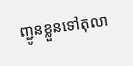ញ្ជូនខ្លួនទៅតុលា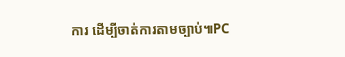ការ ដើម្បីចាត់ការតាមច្បាប់៕PC